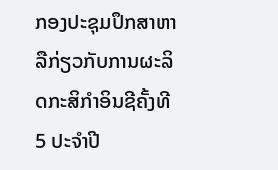ກອງປະຊຸມປຶກສາຫາລືກ່ຽວກັບການຜະລິດກະສິກຳອິນຊີຄັ້ງທີ 5 ປະຈຳປີ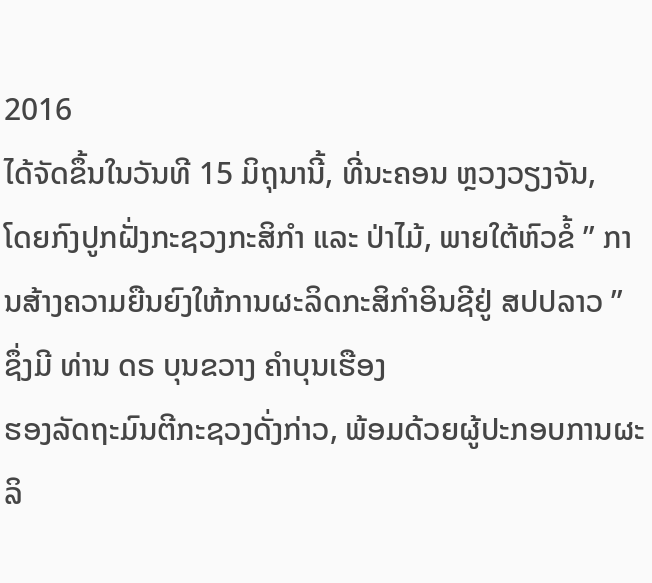2016
ໄດ້ຈັດຂຶ້ນໃນວັນທີ 15 ມິຖຸນານີ້, ທີ່ນະຄອນ ຫຼວງວຽງຈັນ,
ໂດຍກົງປູກຝັ່ງກະຊວງກະສິກຳ ແລະ ປ່າໄມ້, ພາຍໃຕ້ຫົວຂໍ້ ” ການສ້າງຄວາມຍືນຍົງໃຫ້ການຜະລິດກະສິກຳອິນຊີຢູ່ ສປປລາວ ” ຊຶ່ງມີ ທ່ານ ດຣ ບຸນຂວາງ ຄຳບຸນເຮືອງ
ຮອງລັດຖະມົນຕີກະຊວງດັ່ງກ່າວ, ພ້ອມດ້ວຍຜູ້ປະກອບການຜະລິ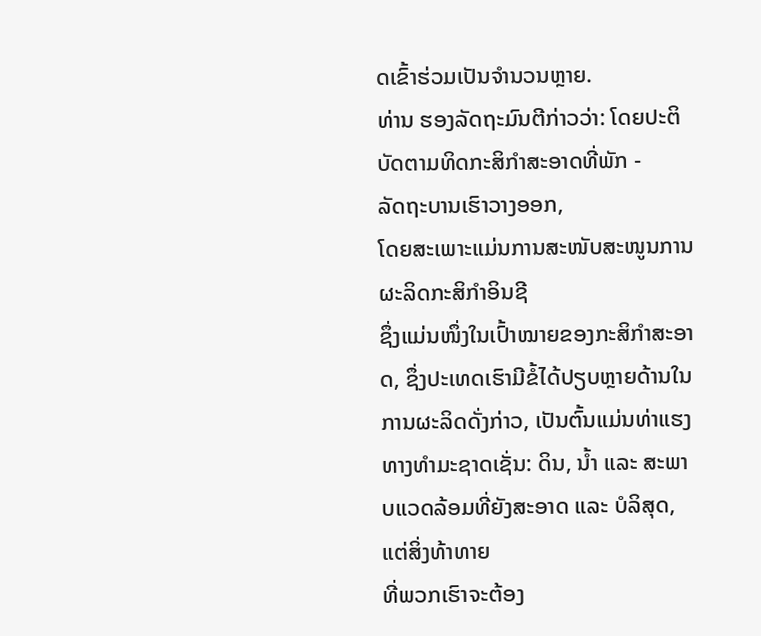ດເຂົ້າຮ່ວມເປັນຈຳນວນຫຼາຍ.
ທ່ານ ຮອງລັດຖະມົນຕີກ່າວວ່າ: ໂດຍປະຕິບັດຕາມທິດກະສິກຳສະອາດທີ່ພັກ -
ລັດຖະບານເຮົາວາງອອກ,
ໂດຍສະເພາະແມ່ນການສະໜັບສະໜູນການຜະລິດກະສິກຳອິນຊີ
ຊຶ່ງແມ່ນໜຶ່ງໃນເປົ້າໝາຍຂອງກະສິກຳສະອາດ, ຊຶ່ງປະເທດເຮົາມີຂໍ້ໄດ້ປຽບຫຼາຍດ້ານໃນການຜະລິດດັ່ງກ່າວ, ເປັນຕົ້ນແມ່ນທ່າແຮງທາງທຳມະຊາດເຊັ່ນ: ດິນ, ນ້ຳ ແລະ ສະພາບແວດລ້ອມທີ່ຍັງສະອາດ ແລະ ບໍລິສຸດ, ແຕ່ສິ່ງທ້າທາຍ
ທີ່ພວກເຮົາຈະຕ້ອງ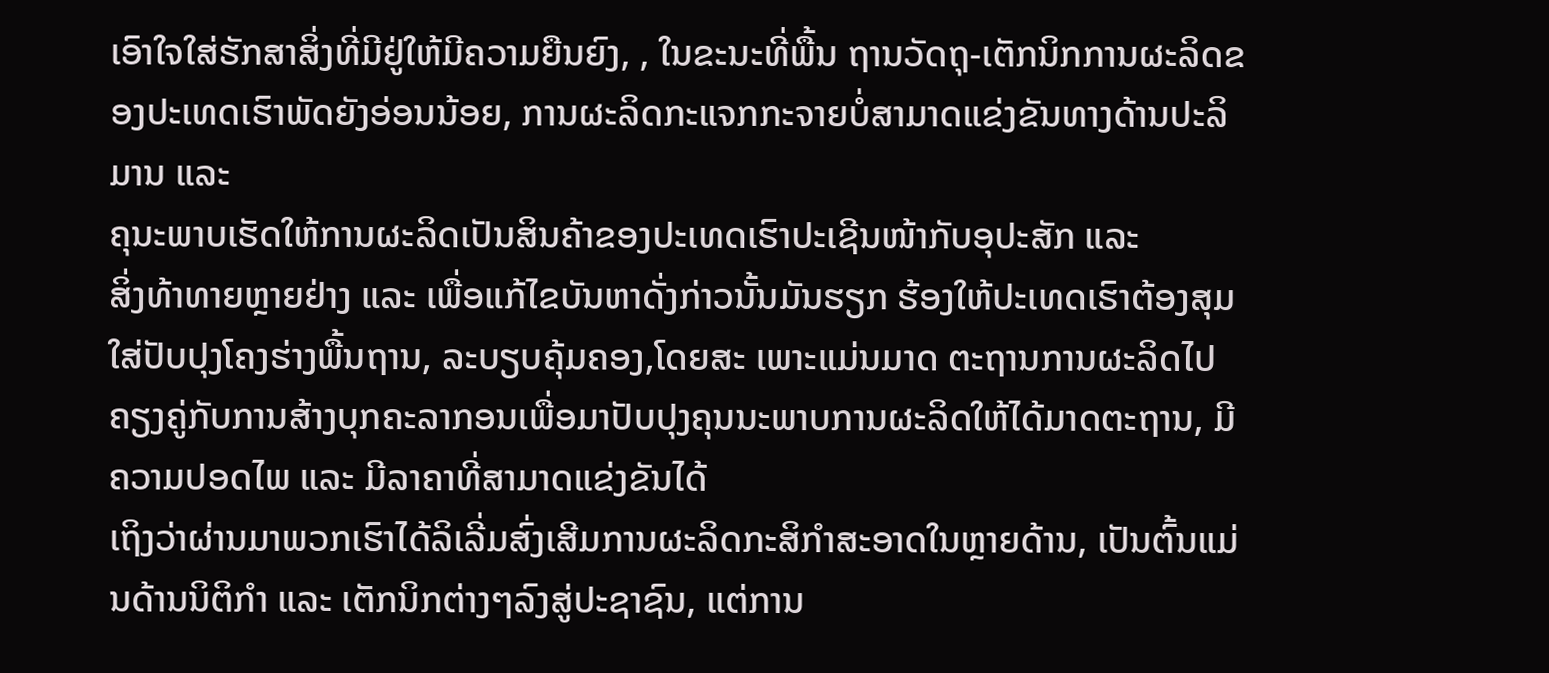ເອົາໃຈໃສ່ຮັກສາສິ່ງທີ່ມີຢູ່ໃຫ້ມີຄວາມຍືນຍົງ, , ໃນຂະນະທີ່ພື້ນ ຖານວັດຖຸ-ເຕັກນິກການຜະລິດຂອງປະເທດເຮົາພັດຍັງອ່ອນນ້ອຍ, ການຜະລິດກະແຈກກະຈາຍບໍ່ສາມາດແຂ່ງຂັນທາງດ້ານປະລິມານ ແລະ
ຄຸນະພາບເຮັດໃຫ້ການຜະລິດເປັນສິນຄ້າຂອງປະເທດເຮົາປະເຊີນໜ້າກັບອຸປະສັກ ແລະ
ສິ່ງທ້າທາຍຫຼາຍຢ່າງ ແລະ ເພື່ອແກ້ໄຂບັນຫາດັ່ງກ່າວນັ້ນມັນຮຽກ ຮ້ອງໃຫ້ປະເທດເຮົາຕ້ອງສຸມໃສ່ປັບປຸງໂຄງຮ່າງພື້ນຖານ, ລະບຽບຄຸ້ມຄອງ,ໂດຍສະ ເພາະແມ່ນມາດ ຕະຖານການຜະລິດໄປຄຽງຄູ່ກັບການສ້າງບຸກຄະລາກອນເພື່ອມາປັບປຸງຄຸນນະພາບການຜະລິດໃຫ້ໄດ້ມາດຕະຖານ, ມີຄວາມປອດໄພ ແລະ ມີລາຄາທີ່ສາມາດແຂ່ງຂັນໄດ້
ເຖິງວ່າຜ່ານມາພວກເຮົາໄດ້ລິເລີ່ມສົ່ງເສີມການຜະລິດກະສິກຳສະອາດໃນຫຼາຍດ້ານ, ເປັນຕົ້ນແມ່ນດ້ານນິຕິກຳ ແລະ ເຕັກນິກຕ່າງໆລົງສູ່ປະຊາຊົນ, ແຕ່ການ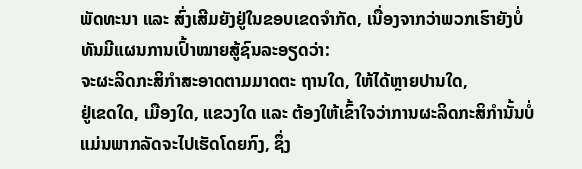ພັດທະນາ ແລະ ສົ່ງເສີມຍັງຢູ່ໃນຂອບເຂດຈຳກັດ, ເນື່ອງຈາກວ່າພວກເຮົາຍັງບໍ່ທັນມີແຜນການເປົ້າໝາຍສູ້ຊົນລະອຽດວ່າ:
ຈະຜະລິດກະສິກຳສະອາດຕາມມາດຕະ ຖານໃດ, ໃຫ້ໄດ້ຫຼາຍປານໃດ,
ຢູ່ເຂດໃດ, ເມືອງໃດ, ແຂວງໃດ ແລະ ຕ້ອງໃຫ້ເຂົ້າໃຈວ່າການຜະລິດກະສິກຳນັ້ນບໍ່ແມ່ນພາກລັດຈະໄປເຮັດໂດຍກົງ, ຊຶ່ງ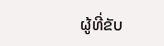ຜູ້ທີ່ຂັບ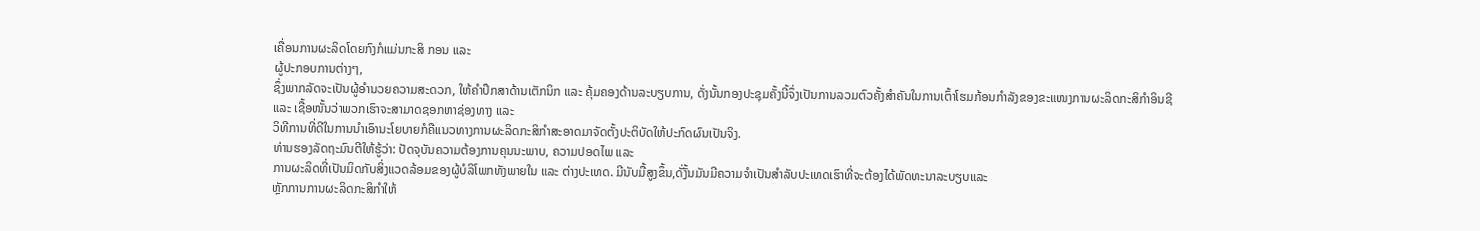ເຄື່ອນການຜະລິດໂດຍກົງກໍແມ່ນກະສິ ກອນ ແລະ
ຜູ້ປະກອບການຕ່າງໆ,
ຊຶ່ງພາກລັດຈະເປັນຜູ້ອຳນວຍຄວາມສະດວກ, ໃຫ້ຄຳປຶກສາດ້ານເຕັກນິກ ແລະ ຄຸ້ມຄອງດ້ານລະບຽບການ, ດັ່ງນັ້ນກອງປະຊຸມຄັ້ງນີ້ຈຶ່ງເປັນການລວມຕົວຄັ້ງສຳຄັນໃນການເຕົ້າໂຮມກ້ອນກຳລັງຂອງຂະແໜງການຜະລິດກະສິກຳອິນຊີ
ແລະ ເຊື້ອໜັ້ນວ່າພວກເຮົາຈະສາມາດຊອກຫາຊ່ອງທາງ ແລະ
ວິທີການທີ່ດີໃນການນຳເອົານະໂຍບາຍກໍຄືແນວທາງການຜະລິດກະສິກຳສະອາດມາຈັດຕັ້ງປະຕິບັດໃຫ້ປະກົດຜົນເປັນຈິງ.
ທ່ານຮອງລັດຖະມົນຕີໃຫ້ຮູ້ວ່າ: ປັດຈຸບັນຄວາມຕ້ອງການຄຸນນະພາບ, ຄວາມປອດໄພ ແລະ
ການຜະລິດທີ່ເປັນມິດກັບສິ່ງແວດລ້ອມຂອງຜູ້ບໍລິໂພກທັງພາຍໃນ ແລະ ຕ່າງປະເທດ. ມີນັບມື້ສູງຂຶ້ນ,ດັ່ງັ້ນມັນມີຄວາມຈຳເປັນສຳລັບປະເທດເຮົາທີ່ຈະຕ້ອງໄດ້ພັດທະນາລະບຽບແລະ
ຫຼັກການການຜະລິດກະສິກຳໃຫ້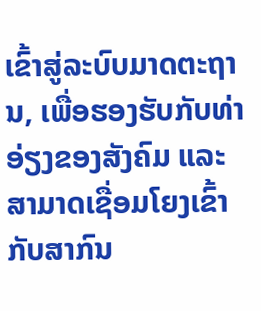ເຂົ້າສູ່ລະບົບມາດຕະຖານ, ເພື່ອຮອງຮັບກັບທ່າອ່ຽງຂອງສັງຄົມ ແລະ ສາມາດເຊື່ອມໂຍງເຂົ້າກັບສາກົນ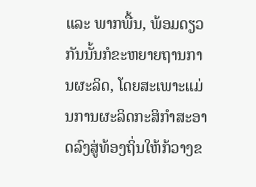ແລະ ພາກພື້ນ, ພ້ອມດຽວກັນນັ້ນກໍຂະຫຍາຍຖານການຜະລິດ, ໂດຍສະເພາະແມ່ນການຜະລິດກະສິກຳສະອາດລົງສູ່ທ້ອງຖິ່ນໃຫ້ກ້ວາງຂ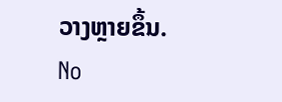ວາງຫຼາຍຂຶ້ນ.
No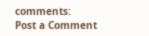comments:
Post a Comment